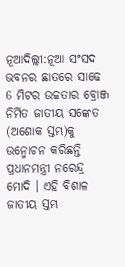ନୂଆଦିଲ୍ଲୀ:ନୂଆ ସଂସଦ ଭବନର ଛାତରେ ସାଢେ 6 ମିଟର ଉଚ୍ଚତାର ବ୍ରୋଞ୍ଜ ନିର୍ମିତ ଜାତୀୟ ସଙ୍କେତ (ଅଶୋକ ସ୍ତମ୍ଭ)କୁ ଉନ୍ମୋଚନ କରିଛନ୍ତି ପ୍ରଧାନମନ୍ତ୍ରୀ ନରେନ୍ଦ୍ର ମୋଦି । ଏହି ବିଶାଳ ଜାତୀୟ ସ୍ତମ୍ଭ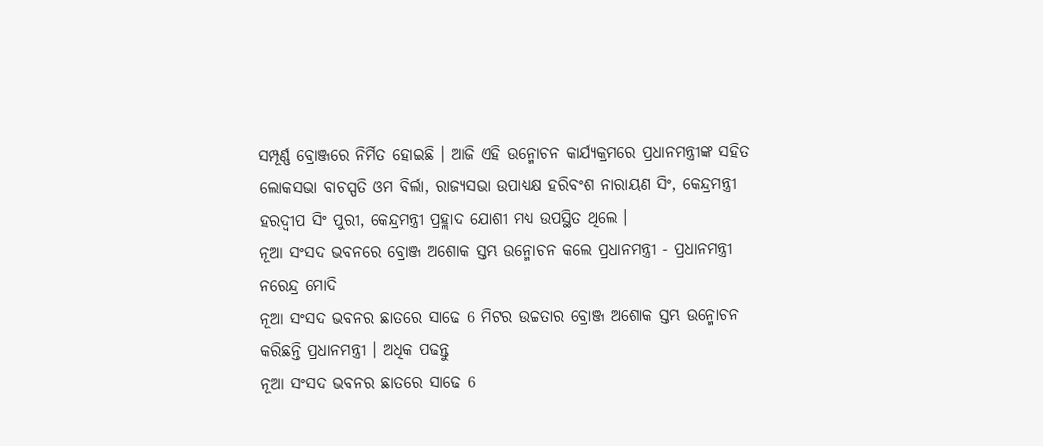ସମ୍ପୂର୍ଣ୍ଣ ବ୍ରୋଞ୍ଜରେ ନିର୍ମିତ ହୋଇଛି । ଆଜି ଏହି ଉନ୍ମୋଚନ କାର୍ଯ୍ୟକ୍ରମରେ ପ୍ରଧାନମନ୍ତ୍ରୀଙ୍କ ସହିତ ଲୋକସଭା ବାଚସ୍ପତି ଓମ ବିର୍ଲା, ରାଜ୍ୟସଭା ଉପାଧ୍ୟକ୍ଷ ହରିବଂଶ ନାରାୟଣ ସିଂ, କେନ୍ଦ୍ରମନ୍ତ୍ରୀ ହରଦ୍ବୀପ ସିଂ ପୁରୀ, କେନ୍ଦ୍ରମନ୍ତ୍ରୀ ପ୍ରହ୍ଲାଦ ଯୋଶୀ ମଧ୍ୟ ଉପସ୍ଥିତ ଥିଲେ ।
ନୂଆ ସଂସଦ ଭବନରେ ବ୍ରୋଞ୍ଜ ଅଶୋକ ସ୍ତମ୍ଭ ଉନ୍ମୋଚନ କଲେ ପ୍ରଧାନମନ୍ତ୍ରୀ - ପ୍ରଧାନମନ୍ତ୍ରୀ ନରେନ୍ଦ୍ର ମୋଦି
ନୂଆ ସଂସଦ ଭବନର ଛାତରେ ସାଢେ 6 ମିଟର ଉଚ୍ଚତାର ବ୍ରୋଞ୍ଜ ଅଶୋକ ସ୍ତମ୍ଭ ଉନ୍ମୋଚନ କରିଛନ୍ତି ପ୍ରଧାନମନ୍ତ୍ରୀ । ଅଧିକ ପଢନ୍ତୁ
ନୂଆ ସଂସଦ ଭବନର ଛାତରେ ସାଢେ 6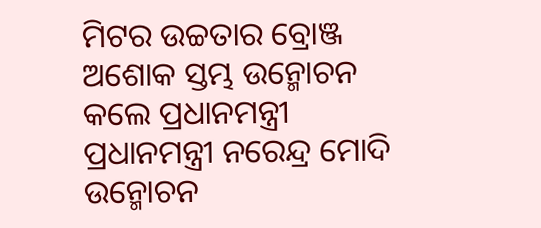ମିଟର ଉଚ୍ଚତାର ବ୍ରୋଞ୍ଜ ଅଶୋକ ସ୍ତମ୍ଭ ଉନ୍ମୋଚନ କଲେ ପ୍ରଧାନମନ୍ତ୍ରୀ
ପ୍ରଧାନମନ୍ତ୍ରୀ ନରେନ୍ଦ୍ର ମୋଦି ଉନ୍ମୋଚନ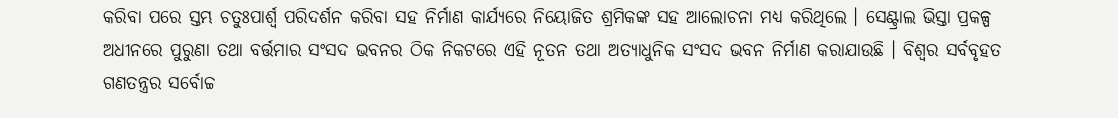କରିବା ପରେ ସ୍ତମ୍ଭ ଚତୁଃପାର୍ଶ୍ବ ପରିଦର୍ଶନ କରିବା ସହ ନିର୍ମାଣ କାର୍ଯ୍ୟରେ ନିୟୋଜିତ ଶ୍ରମିକଙ୍କ ସହ ଆଲୋଚନା ମଧ୍ୟ କରିଥିଲେ । ସେଣ୍ଟ୍ରାଲ ଭିସ୍ତା ପ୍ରକଳ୍ପ ଅଧୀନରେ ପୁରୁଣା ତଥା ବର୍ତ୍ତମାର ସଂସଦ ଭବନର ଠିକ ନିକଟରେ ଏହି ନୂତନ ତଥା ଅତ୍ୟାଧୁନିକ ସଂସଦ ଭବନ ନିର୍ମାଣ କରାଯାଉଛି । ବିଶ୍ବର ସର୍ବବୃହତ ଗଣତନ୍ତ୍ରର ସର୍ବୋଚ୍ଚ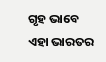ଗୃହ ଭାବେ ଏହା ଭାରତର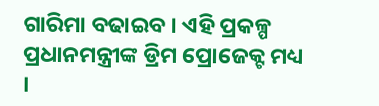ଗାରିମା ବଢାଇବ । ଏହି ପ୍ରକଳ୍ପ ପ୍ରଧାନମନ୍ତ୍ରୀଙ୍କ ଡ୍ରିମ ପ୍ରୋଜେକ୍ଟ ମଧ୍ୟ ।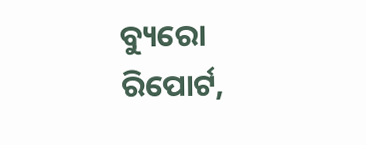ବ୍ୟୁରୋ ରିପୋର୍ଟ,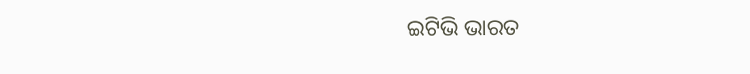ଇଟିଭି ଭାରତ